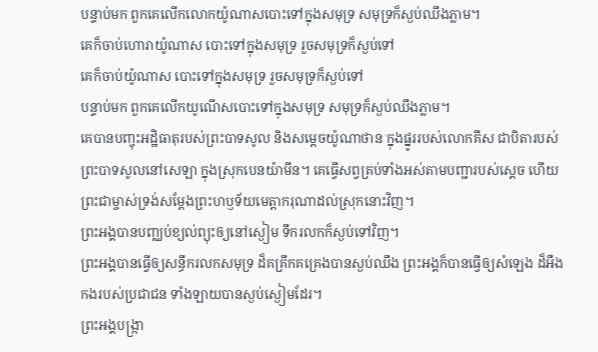បន្ទាប់មក ពួកគេលើកលោកយ៉ូណាសបោះទៅក្នុងសមុទ្រ សមុទ្រក៏ស្ងប់ឈឹងភ្លាម។
គេក៏ចាប់ហោរាយ៉ូណាស បោះទៅក្នុងសមុទ្រ រួចសមុទ្រក៏ស្ងប់ទៅ
គេក៏ចាប់យ៉ូណាស បោះទៅក្នុងសមុទ្រ រួចសមុទ្រក៏ស្ងប់ទៅ
បន្ទាប់មក ពួកគេលើកយូណើសបោះទៅក្នុងសមុទ្រ សមុទ្រក៏ស្ងប់ឈឹងភ្លាម។
គេបានបញ្ចុះអដ្ឋិធាតុរបស់ព្រះបាទសូល និងសម្ដេចយ៉ូណាថាន ក្នុងផ្នូររបស់លោកគីស ជាបិតារបស់ព្រះបាទសូលនៅសេឡា ក្នុងស្រុកបេនយ៉ាមីន។ គេធ្វើសព្វគ្រប់ទាំងអស់តាមបញ្ជារបស់ស្ដេច ហើយព្រះជាម្ចាស់ទ្រង់សម្តែងព្រះហឫទ័យមេត្តាករុណាដល់ស្រុកនោះវិញ។
ព្រះអង្គបានបញ្ឈប់ខ្យល់ព្យុះឲ្យនៅស្ងៀម ទឹករលកក៏ស្ងប់ទៅវិញ។
ព្រះអង្គបានធ្វើឲ្យសន្ធឹករលកសមុទ្រ ដ៏គគ្រឹកគគ្រេងបានស្ងប់ឈឹង ព្រះអង្គក៏បានធ្វើឲ្យសំឡេង ដ៏អឺងកងរបស់ប្រជាជន ទាំងឡាយបានស្ងប់ស្ងៀមដែរ។
ព្រះអង្គបង្ក្រា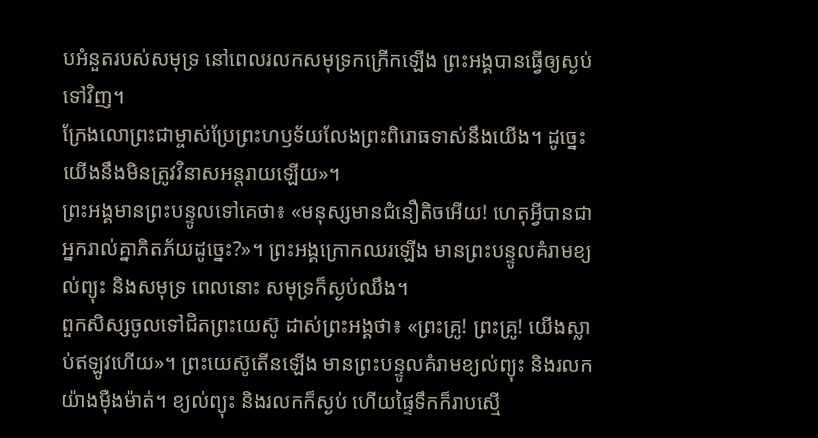បអំនួតរបស់សមុទ្រ នៅពេលរលកសមុទ្រកក្រើកឡើង ព្រះអង្គបានធ្វើឲ្យស្ងប់ទៅវិញ។
ក្រែងលោព្រះជាម្ចាស់ប្រែព្រះហឫទ័យលែងព្រះពិរោធទាស់នឹងយើង។ ដូច្នេះ យើងនឹងមិនត្រូវវិនាសអន្តរាយឡើយ»។
ព្រះអង្គមានព្រះបន្ទូលទៅគេថា៖ «មនុស្សមានជំនឿតិចអើយ! ហេតុអ្វីបានជាអ្នករាល់គ្នាភិតភ័យដូច្នេះ?»។ ព្រះអង្គក្រោកឈរឡើង មានព្រះបន្ទូលគំរាមខ្យល់ព្យុះ និងសមុទ្រ ពេលនោះ សមុទ្រក៏ស្ងប់ឈឹង។
ពួកសិស្សចូលទៅជិតព្រះយេស៊ូ ដាស់ព្រះអង្គថា៖ «ព្រះគ្រូ! ព្រះគ្រូ! យើងស្លាប់ឥឡូវហើយ»។ ព្រះយេស៊ូតើនឡើង មានព្រះបន្ទូលគំរាមខ្យល់ព្យុះ និងរលកយ៉ាងម៉ឺងម៉ាត់។ ខ្យល់ព្យុះ និងរលកក៏ស្ងប់ ហើយផ្ទៃទឹកក៏រាបស្មើ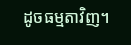ដូចធម្មតាវិញ។